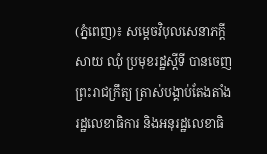(ភ្នំពេញ)៖ សម្តេចវិបុលសេនាភក្តី សាយ ឈុំ ប្រមុខរដ្ឋស្តីទី បានចេញព្រះរាជក្រឹត្យ ត្រាស់បង្គាប់តែងតាំង រដ្ឋលេខាធិការ និងអនុរដ្ឋលេខាធិ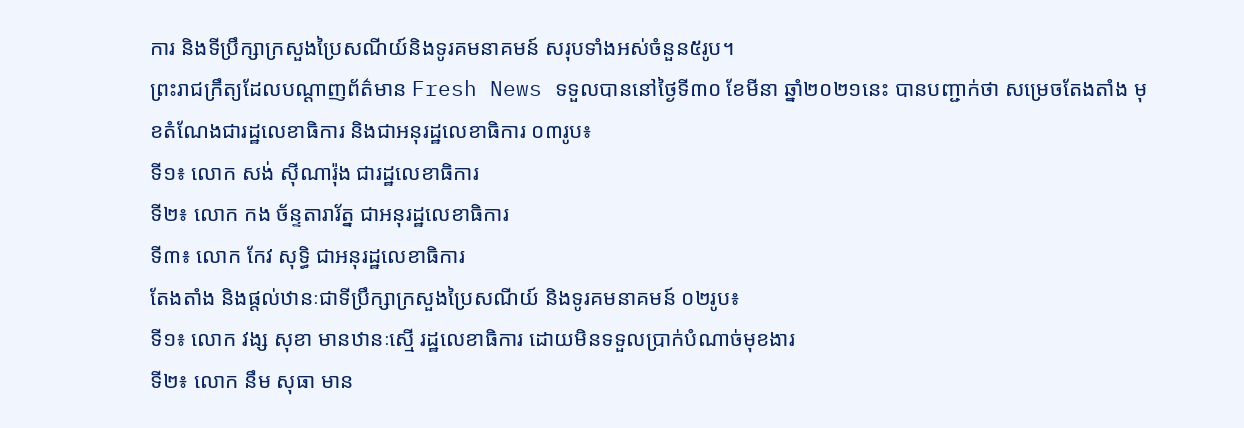ការ និងទីប្រឹក្សាក្រសួងប្រៃសណីយ៍និងទូរគមនាគមន៍ សរុបទាំងអស់ចំនួន៥រូប។
ព្រះរាជក្រឹត្យដែលបណ្ដាញព័ត៌មាន Fresh News ទទួលបាននៅថ្ងៃទី៣០ ខែមីនា ឆ្នាំ២០២១នេះ បានបញ្ជាក់ថា សម្រេចតែងតាំង មុខតំណែងជារដ្ឋលេខាធិការ និងជាអនុរដ្ឋលេខាធិការ ០៣រូប៖
ទី១៖ លោក សង់ ស៊ីណារ៉ុង ជារដ្ឋលេខាធិការ
ទី២៖ លោក កង ច័ន្ទតារារ័ត្ន ជាអនុរដ្ឋលេខាធិការ
ទី៣៖ លោក កែវ សុទ្ធិ ជាអនុរដ្ឋលេខាធិការ
តែងតាំង និងផ្ដល់ឋានៈជាទីប្រឹក្សាក្រសួងប្រៃសណីយ៍ និងទូរគមនាគមន៍ ០២រូប៖
ទី១៖ លោក វង្ស សុខា មានឋានៈស្មើ រដ្ឋលេខាធិការ ដោយមិនទទួលប្រាក់បំណាច់មុខងារ
ទី២៖ លោក នឹម សុធា មាន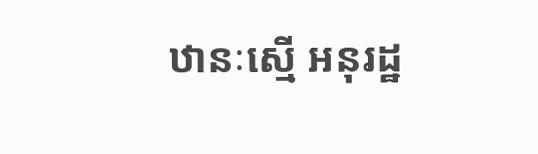ឋានៈស្មើ អនុរដ្ឋ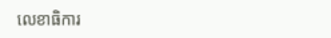លេខាធិការ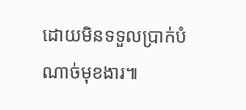ដោយមិនទទួលប្រាក់បំណាច់មុខងារ៕